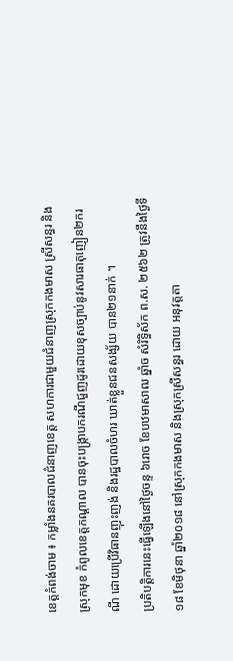ខេត្តកំពង់ចាម ៖ កម្លាំងនគរបាលជំនាញខេត្ត សហការជាមួយជំនាញស្រុកកងមាស ស្រីសន្ធរ និងស្រុកមុខ កំពូលខេត្តកណ្តាល បានចុះបង្ក្រាបករណីជួញដូរដោយខុសច្បាប់នូវសារធាតុញៀន២ករណី ដោយប្រើវិធានញុះញង់ និងរដ្ឋបាលចំហរ ឃាត់ខ្លួនជនសង្ស័យ បាន២១នាក់ ។
ប្រតិបត្តិការនេះធ្វើឡើងនៅថ្ងៃចន្ទ ៦រោច ខែបឋមាសាឍ ឆ្នាំច សំរិទ្ធិស័ក ព.ស. ២៥៦២ ត្រូវនឹងថ្ងៃទី ១៨ ខែមិថុនា ឆ្នាំ២០១៨ នៅស្រុកកងមាស និងស្រុកស្រីសន្ធរ ដោយ អនុវត្តតា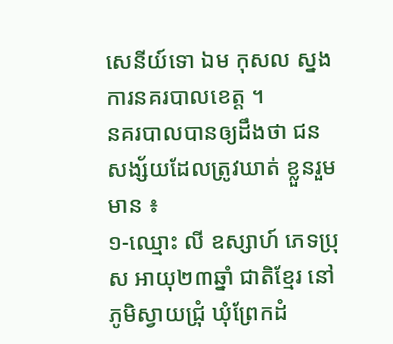សេនីយ៍ទោ ឯម កុសល ស្នងការនគរបាលខេត្ត ។
នគរបាលបានឲ្យដឹងថា ជនសង្ស័យដែលត្រូវឃាត់ ខ្លួនរួមមាន ៖
១-ឈ្មោះ លី ឧស្សាហ៍ ភេទប្រុស អាយុ២៣ឆ្នាំ ជាតិខ្មែរ នៅភូមិស្វាយជ្រំុ ឃុំព្រែកដំ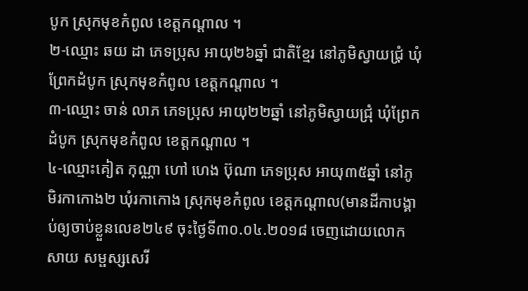បូក ស្រុកមុខកំពូល ខេត្តកណ្តាល ។
២-ឈ្មោះ ឆយ ដា ភេទប្រុស អាយុ២៦ឆ្នាំ ជាតិខ្មែរ នៅភូមិស្វាយជ្រំុ ឃំុព្រែកដំបូក ស្រុកមុខកំពូល ខេត្តកណ្តាល ។
៣-ឈ្មោះ ចាន់ លាភ ភេទប្រុស អាយុ២២ឆ្នាំ នៅភូមិស្វាយជ្រុំ ឃំុព្រែកដំបូក ស្រុកមុខកំពូល ខេត្តកណ្តាល ។
៤-ឈ្មោះគៀត កុណ្ណា ហៅ ហេង ប៊ុណា ភេទប្រុស អាយុ៣៥ឆ្នាំ នៅភូមិរកាកោង២ ឃុំរកាកោង ស្រុកមុខកំពូល ខេត្តកណ្តាល(មានដីកាបង្គាប់ឲ្យចាប់ខ្លួនលេខ២៤៩ ចុះថ្ងៃទី៣០.០៤.២០១៨ ចេញដោយលោក សាយ សម្ផស្សសេរី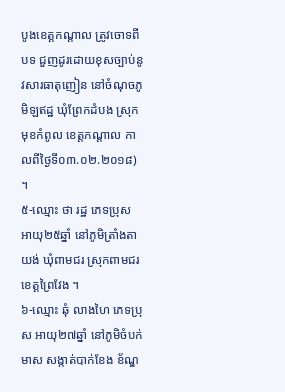បូងខេត្តកណ្តាល ត្រូវចោទពីបទ ជួញដូរដោយខុសច្បាប់នូវសារធាតុញៀន នៅចំណុចភូមិឡឥដ្ឋ ឃុំព្រែកដំបង ស្រុកមុខកំពូល ខេត្តកណ្តាល កាលពីថ្ងៃទី០៣.០២.២០១៨) ។
៥-ឈ្មោះ ថា រដ្ឋ ភេទប្រុស អាយុ២៥ឆ្នាំ នៅភូមិត្រាំងតាយង់ ឃុំពាមជរ ស្រុកពាមជរ ខេត្តព្រៃវែង ។
៦-ឈ្មោះ ឆុំ លាងហៃ ភេទប្រុស អាយុ២៧ឆ្នាំ នៅភូមិចំបក់មាស សង្កាត់បាក់ខែង ខ័ណ្ឌ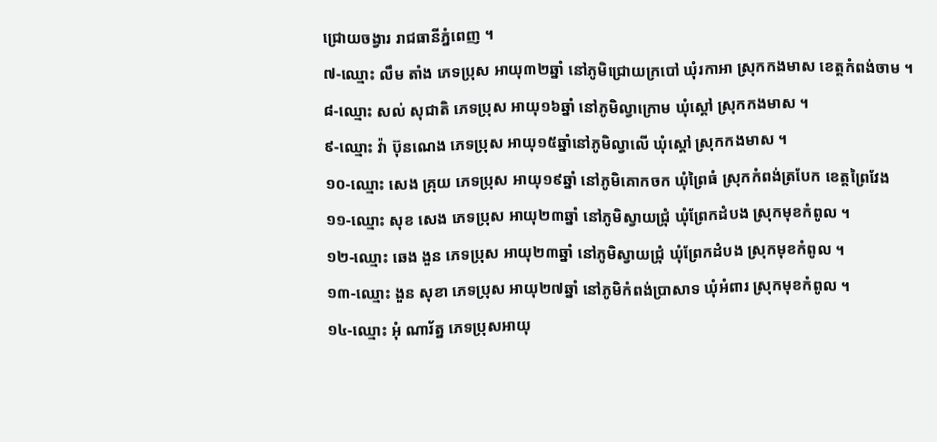ជ្រោយចង្វារ រាជធានីភ្នំពេញ ។
៧-ឈ្មោះ លឹម តាំង ភេទប្រុស អាយុ៣២ឆ្នាំ នៅភូមិជ្រោយក្របៅ ឃុំរកាអា ស្រុកកងមាស ខេត្តកំពង់ចាម ។
៨-ឈ្មោះ សល់ សុជាតិ ភេទប្រុស អាយុ១៦ឆ្នាំ នៅភូមិល្វាក្រោម ឃុំស្តៅ ស្រុកកងមាស ។
៩-ឈ្មោះ វ៉ា ប៊ុនណេង ភេទប្រុស អាយុ១៥ឆ្នាំនៅភូមិល្វាលេី ឃុំស្តៅ ស្រុកកងមាស ។
១០-ឈ្មោះ សេង គ្រុយ ភេទប្រុស អាយុ១៩ឆ្នាំ នៅភូមិគោកចក ឃុំព្រៃធំ ស្រុកកំពង់ត្របែក ខេត្តព្រៃវែង
១១-ឈ្មោះ សុខ សេង ភេទប្រុស អាយុ២៣ឆ្នាំ នៅភូមិស្វាយជ្រំុ ឃុំព្រែកដំបង ស្រុកមុខកំពូល ។
១២-ឈ្មោះ ឆេង ងួន ភេទប្រុស អាយុ២៣ឆ្នាំ នៅភូមិស្វាយជ្រំុ ឃុំព្រែកដំបង ស្រុកមុខកំពូល ។
១៣-ឈ្មោះ ងួន សុខា ភេទប្រុស អាយុ២៧ឆ្នាំ នៅភូមិកំពង់ប្រាសាទ ឃុំអំពារ ស្រុកមុខកំពូល ។
១៤-ឈ្មោះ អុំ ណារ័ត្ន ភេទប្រុសអាយុ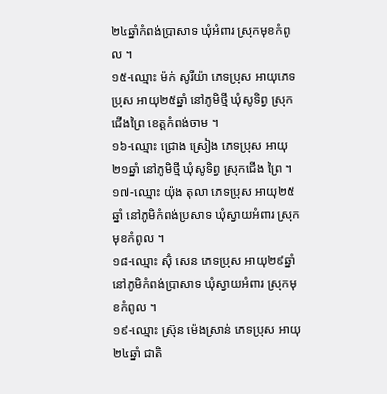២៤ឆ្នាំកំពង់ប្រាសាទ ឃុំអំពារ ស្រុកមុខកំពូល ។
១៥-ឈ្មោះ ម៉ក់ សូរីយ៉ា ភេទប្រុស អាយុភេទប្រុស អាយុ២៥ឆ្នាំ នៅភូមិថ្មី ឃុំសូទិព្វ ស្រុកជេីងព្រៃ ខេត្តកំពង់ចាម ។
១៦-ឈ្មោះ ជ្រោង ស្រៀង ភេទប្រុស អាយុ២១ឆ្នាំ នៅភូមិថ្មី ឃំុសូទិព្វ ស្រុកជេីង ព្រៃ ។
១៧-ឈ្មោះ យ៉ុង តុលា ភេទប្រុស អាយុ២៥ឆ្នាំ នៅភូមិកំពង់ប្រសាទ ឃុំស្វាយអំពារ ស្រុកមុខកំពូល ។
១៨-ឈ្មោះ ស៊ុំ សេន ភេទប្រុស អាយុ២៩ឆ្នាំ នៅភូមិកំពង់ប្រាសាទ ឃុំស្វាយអំពារ ស្រុកមុខកំពូល ។
១៩-ឈ្មោះ ស្រ៊ុន ម៉េងស្រាន់ ភេទប្រុស អាយុ២៤ឆ្នាំ ជាតិ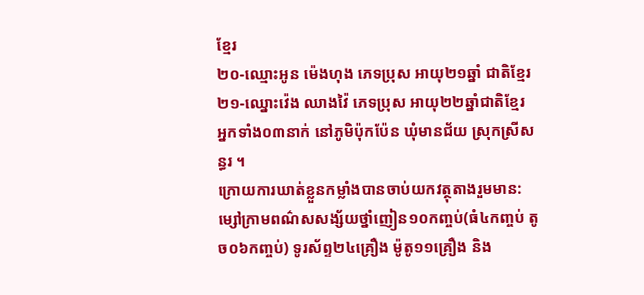ខ្មែរ
២០-ឈ្មោះអូន ម៉េងហុង ភេទប្រុស អាយុ២១ឆ្នាំ ជាតិខ្មែរ
២១-ឈ្នោះវ៉េង ឈាងវ៉ៃ ភេទប្រុស អាយុ២២ឆ្នាំជាតិខ្មែរ
អ្នកទាំង០៣នាក់ នៅភូមិប៉ុកប៉ែន ឃុំមានជ័យ ស្រុកស្រីសន្ធរ ។
ក្រោយការឃាត់ខ្លួនកម្លាំងបានចាប់យកវត្ថុតាងរួមមាន: ម្សៅក្រាមពណ៌សសង្ស័យថ្នាំញៀន១០កញ្ចប់(ធំ៤កញ្ចប់ តូច០៦កញ្ចប់) ទូរស័ព្ទ២៤គ្រឿង ម៉ូតូ១១គ្រឿង និង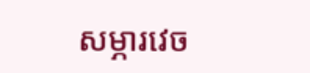សម្ភារវេច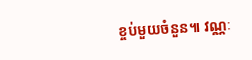ខ្ចប់មួយចំនួន៕ វណ្ណៈ